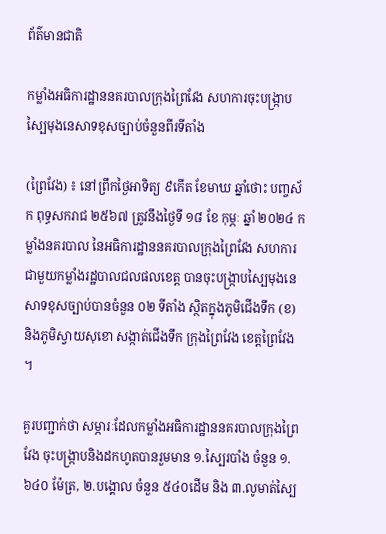ព័ត៌មានជាតិ

កម្លាំងអធិការដ្ឋាននគរបាលក្រុងព្រៃវែង សហការចុះបង្ក្រាបស្បៃមុងនេសាទខុសច្បាប់ចំនួនពីរទីតាំង

(ព្រៃវែង) ៖ នៅព្រឹកថ្ងៃអាទិត្យ ៩កើត ខែមាឃ ឆ្នាំថោះ បញ្ចស័ក ពុទ្ធសករាជ ២៥៦៧ ត្រូវនឹងថ្ងៃទី ១៨ ខែ កុម្ភៈ ឆ្នាំ ២០២៤ កម្លាំងនគរបាល នៃអធិការដ្ឋាននគរបាលក្រុងព្រៃវែង សហការជាមួយកម្លាំងរដ្ឋបាលជលផលខេត្ត បានចុះបង្ក្រាបស្បៃមុងនេសាទខុសច្បាប់បានចំនួន ០២ ទីតាំង ស្ថិតក្នុងភូមិជើងទឹក (ខ) និងភូមិស្វាយសុខោ សង្កាត់ជើងទឹក ក្រុងព្រៃវែង ខេត្តព្រៃវែង ។

គួរបញ្ជាក់ថា សម្ភារៈដែលកម្លាំងអធិការដ្ឋាននគរបាលក្រុងព្រៃវែង ចុះបង្ក្រាបនិងដកហូតបានរួមមាន ១.ស្បៃរបាំង ចំនួន ១.៦៤០ ម៉ែត្រ, ២.បង្គោល ចំនួន ៥៤០ដើម និង ៣.លូមាត់ស្បៃ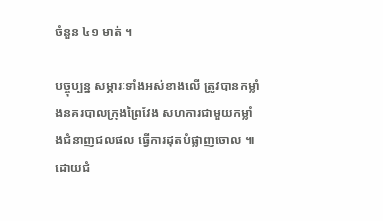ចំនួន ៤១ មាត់ ។

បច្ចុប្បន្ន សម្ភារៈទាំងអស់ខាងលើ ត្រូវបានកម្លាំងនគរបាលក្រុងព្រៃវែង សហការជាមួយកម្លាំងជំនាញជលផល ធ្វើការដុតបំផ្លាញចោល ៕ដោយជំ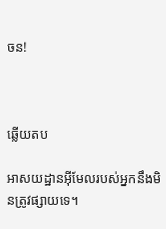ចន!



ឆ្លើយតប

អាសយដ្ឋានអ៊ីមែលរបស់អ្នកនឹងមិនត្រូវផ្សាយទេ។